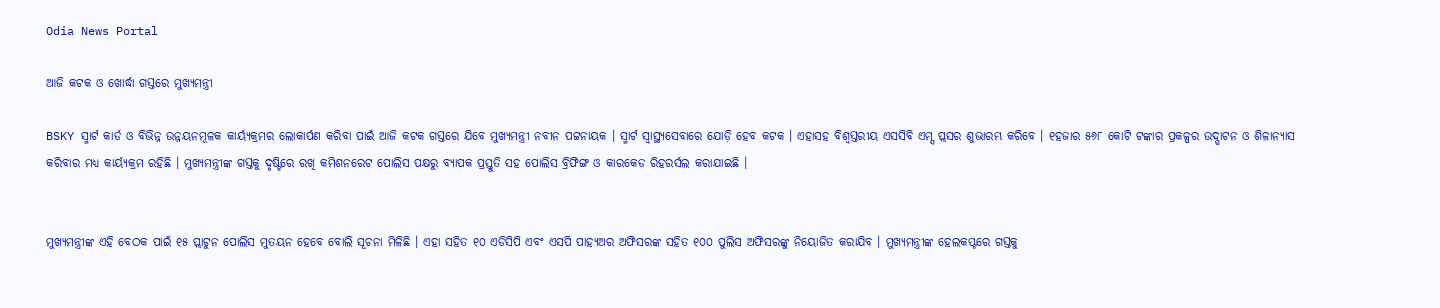Odia News Portal

ଆଜି କଟକ ଓ ଖୋର୍ଦ୍ଧା ଗସ୍ତରେ ମୁଖ୍ୟମନ୍ତ୍ରୀ

BSKY ସ୍ମାର୍ଟ କାର୍ଡ ଓ ବିଭିନ୍ନ ଉନ୍ନୟନମୂଳକ କାର୍ୟ୍ୟକ୍ରମର ଲୋକାର୍ପଣ କରିବା ପାଇଁ ଆଜି କଟକ ଗସ୍ତରେ ଯିବେ ମୁଖ୍ୟମନ୍ତ୍ରୀ ନବୀନ ପଟ୍ଟନାୟକ । ସ୍ମାର୍ଟ ସ୍ୱାସ୍ଥ୍ୟସେବାରେ ଯୋଡ଼ି ହେବ କଟକ । ଏହାସହ ବିଶ୍ୱସ୍ତରୀୟ ଏସସିବି ଏମ୍ସ ପ୍ଲସର ଶୁଭାରମ୍ଭ କରିବେ । ୧ହଜାର ୫୬୮ କୋଟି ଟଙ୍କାର ପ୍ରକଳ୍ପର ଉଦ୍ଘାଟନ ଓ ଶିଳାନ୍ୟାସ କରିବାର ମଧ୍ୟ କାର୍ୟ୍ୟକ୍ରମ ରହିଛି । ମୁଖ୍ୟମନ୍ତ୍ରୀଙ୍କ ଗସ୍ତକୁ ଦୃଷ୍ଟିରେ ରଖି କମିଶନରେଟ ପୋଲିସ ପକ୍ଷରୁ ବ୍ୟାପକ ପ୍ରସ୍ତୁତି ସହ ପୋଲିସ ବ୍ରିଫିଙ୍ଗ ଓ କାରକେଡ ରିହରର୍ସଲ କରାଯାଇଛି ।


ମୁଖ୍ୟମନ୍ତ୍ରୀଙ୍କ ଏହି ବେଠକ ପାଇଁ ୧୫ ପ୍ଲାଟୁନ ପୋଲିସ ମୁତୟନ ହେବେ ବୋଲି ସୂଚନା ମିଳିଛି । ଏହା ସହିତ ୧୦ ଏଡିସିପି ଏବଂ ଏସପି ପାହ୍ୟଅର ଅଫିସରଙ୍କ ସହିତ ୧୦୦ ପୁଲିସ ଅଫିସରଙ୍କୁ ନିୟୋଜିତ କରାଯିବ । ମୁଖ୍ୟମନ୍ତ୍ରୀଙ୍କ ହେଲକପ୍ଟରେ ଗସ୍ତକୁ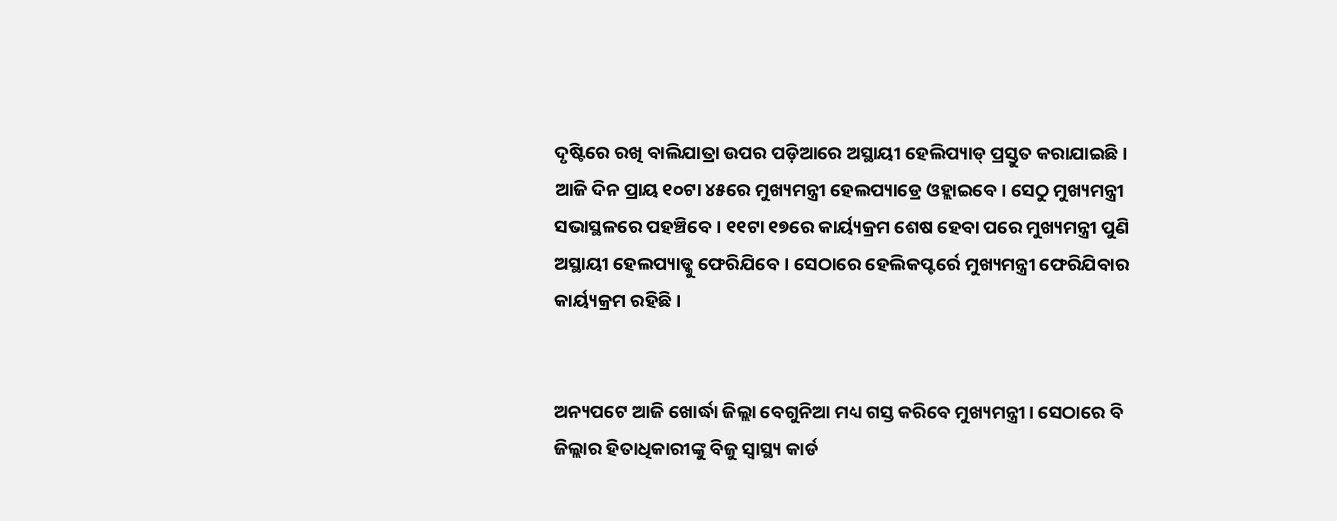ଦୃଷ୍ଟିରେ ରଖି ବାଲିଯାତ୍ରା ଉପର ପଡ଼ିଆରେ ଅସ୍ଥାୟୀ ହେଲିପ୍ୟାଡ୍ ପ୍ରସ୍ତୁତ କରାଯାଇଛି। ଆଜି ଦିନ ପ୍ରାୟ ୧୦ଟା ୪୫ରେ ମୁଖ୍ୟମନ୍ତ୍ରୀ ହେଲପ୍ୟାଡ୍ରେ ଓହ୍ଲାଇବେ। ସେଠୁ ମୁଖ୍ୟମନ୍ତ୍ରୀ ସଭାସ୍ଥଳରେ ପହଞ୍ଚିବେ। ୧୧ଟା ୧୭ରେ କାର୍ୟ୍ୟକ୍ରମ ଶେଷ ହେବା ପରେ ମୁଖ୍ୟମନ୍ତ୍ରୀ ପୁଣି ଅସ୍ଥାୟୀ ହେଲପ୍ୟାଡ୍କୁ ଫେରିଯିବେ। ସେଠାରେ ହେଲିକପ୍ଟର୍ରେ ମୁଖ୍ୟମନ୍ତ୍ରୀ ଫେରିଯିବାର କାର୍ୟ୍ୟକ୍ରମ ରହିଛି।


ଅନ୍ୟପଟେ ଆଜି ଖୋର୍ଦ୍ଧା ଜିଲ୍ଲା ବେଗୁନିଆ ମଧ୍ୟ ଗସ୍ତ କରିବେ ମୁଖ୍ୟମନ୍ତ୍ରୀ। ସେଠାରେ ବି ଜିଲ୍ଲାର ହିତାଧିକାରୀଙ୍କୁ ବିଜୁ ସ୍ୱାସ୍ଥ୍ୟ କାର୍ଡ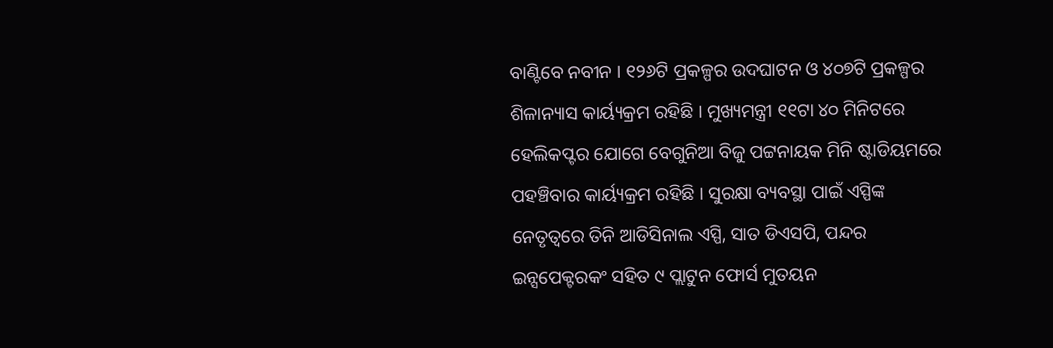ବାଣ୍ଟିବେ ନବୀନ । ୧୨୬ଟି ପ୍ରକଳ୍ପର ଉଦଘାଟନ ଓ ୪୦୭ଟି ପ୍ରକଳ୍ପର ଶିଳାନ୍ୟାସ କାର୍ୟ୍ୟକ୍ରମ ରହିଛି । ମୁଖ୍ୟମନ୍ତ୍ରୀ ୧୧ଟା ୪୦ ମିନିଟରେ ହେଲିକପ୍ଟର ଯୋଗେ ବେଗୁନିଆ ବିଜୁ ପଟ୍ଟନାୟକ ମିନି ଷ୍ଟାଡିୟମରେ ପହଞ୍ଚିବାର କାର୍ୟ୍ୟକ୍ରମ ରହିଛି । ସୁରକ୍ଷା ବ୍ୟବସ୍ଥା ପାଇଁ ଏସ୍ପିଙ୍କ ନେତୃତ୍ୱରେ ତିନି ଆଡିସିନାଲ ଏସ୍ପି, ସାତ ଡିଏସପି, ପନ୍ଦର ଇନ୍ସପେକ୍ଟରକଂ ସହିତ ୯ ପ୍ଲାଟୁନ ଫୋର୍ସ ମୁତୟନ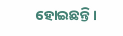ହୋଇଛନ୍ତି।